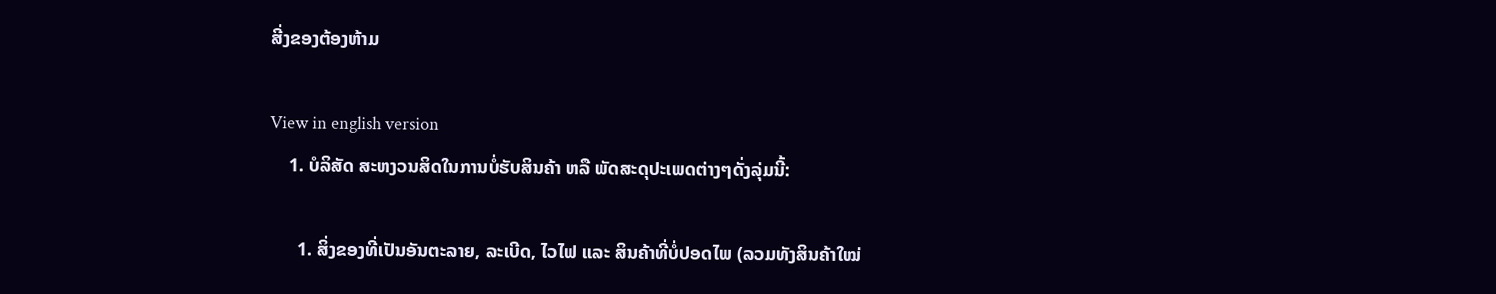ສີ່ງຂອງຕ້ອງຫ້າມ

View in english version
    1. ບໍລິສັດ ສະຫງວນສິດໃນການບໍ່ຮັບສິນຄ້າ ຫລື ພັດສະດຸປະເພດຕ່າງໆດັ່ງລຸ່ມນີ້:

      1. ສິ່ງຂອງທີ່ເປັນອັນຕະລາຍ, ລະເບີດ, ໄວໄຟ ແລະ ສິນຄ້າທີ່ບໍ່ປອດໄພ (ລວມທັງສິນຄ້າໃໝ່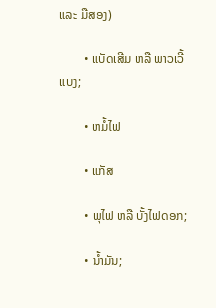ແລະ ມືສອງ)

        • ແບັດເສີມ ຫລື ພາວເວີ້ແບງ;

        • ຫມໍ້ໄຟ

        • ແກັສ

        • ພຸໄຟ ຫລື ບັ້ງໄຟດອກ;

        • ນໍ້າມັນ;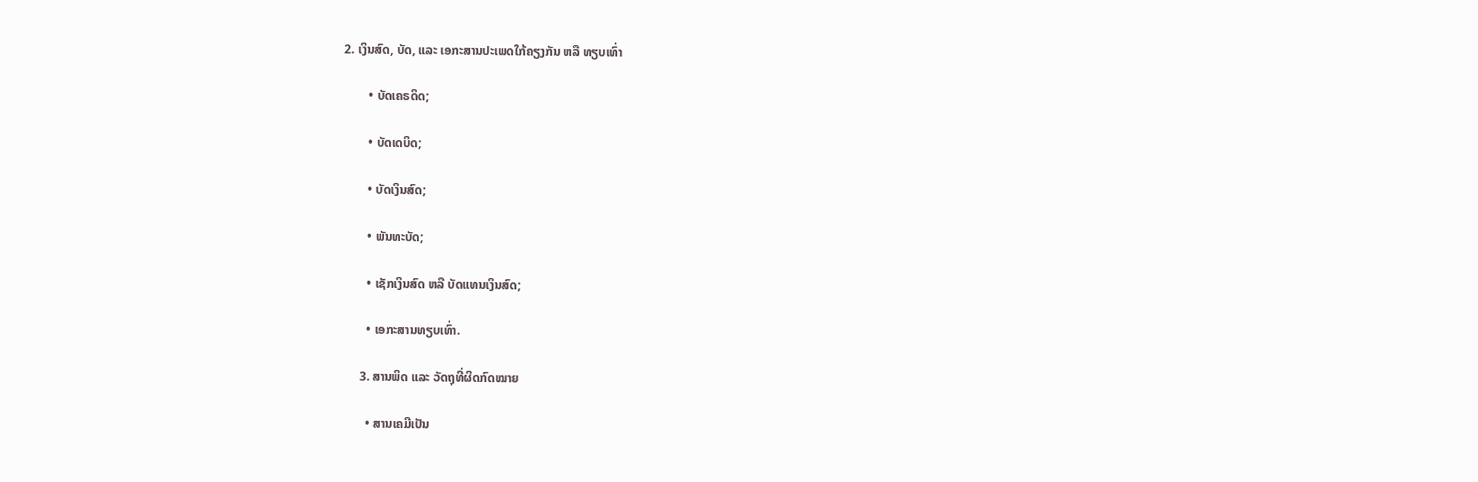2. ເງິນສົດ, ບັດ, ແລະ ເອກະສານປະເພດໃກ້ຄຽງກັນ ຫລື ທຽບເທົ່າ

        • ບັດເຄຣດິດ;

        • ບັດເດບິດ;

        • ບັດເງິນສົດ;

        • ພັນທະບັດ;

        • ເຊັກເງິນສົດ ຫລື ບັດແທນເງິນສົດ;

        • ເອກະສານທຽບເທົ່າ.

      3. ສານພິດ ແລະ ວັດຖຸທີ່ຜິດກົດໝາຍ

        • ສານເຄມີເປັນ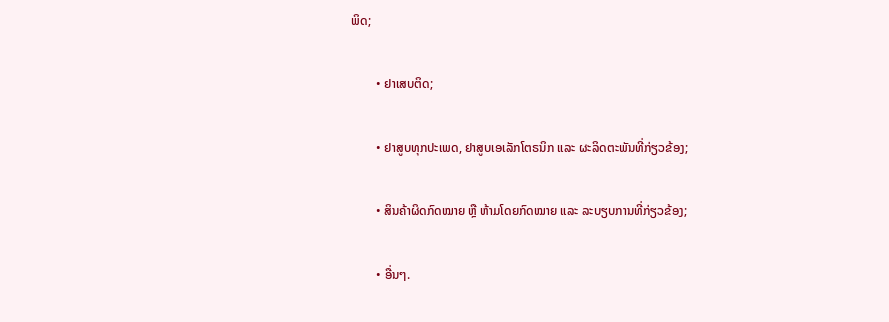ພິດ;

        • ຢາເສບຕິດ;

        • ຢາສູບທຸກປະເພດ, ຢາສູບເອເລັກໂຕຣນິກ ແລະ ຜະລິດຕະພັນທີ່ກ່ຽວຂ້ອງ;

        • ສິນຄ້າຜິດກົດໝາຍ ຫຼື ຫ້າມໂດຍກົດໝາຍ ແລະ ລະບຽບການທີ່ກ່ຽວຂ້ອງ;

        • ອື່ນໆ.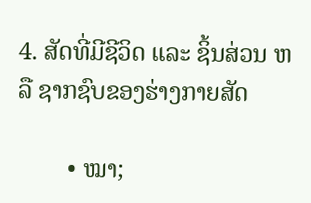4. ສັດທີ່ມີຊີວິດ ແລະ ຊິ້ນສ່ວນ ຫລື ຊາກຊົບຂອງຮ່າງກາຍສັດ

        • ໝາ;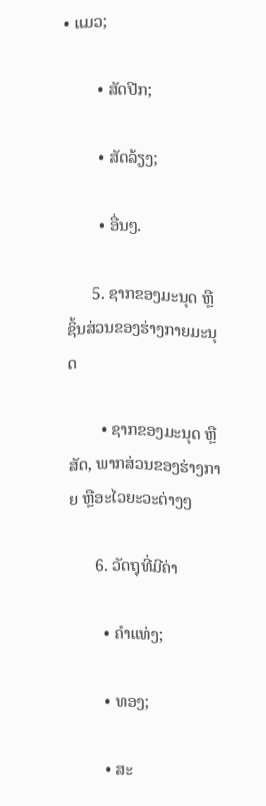• ແມວ;

        • ສັດປີກ;

        • ສັດລ້ຽງ;

        • ອື່ນໆ.

      5. ຊາກຂອງມະນຸດ ຫຼື ຊິ້ນສ່ວນຂອງຮ່າງກາຍມະນຸດ

        • ຊາກຂອງມະນຸດ ຫຼືສັດ, ພາກສ່ວນຂອງຮ່າງກາຍ ຫຼືອະໄວຍະວະຕ່າງໆ

      6. ວັດຖຸທີ່ມີຄ່າ

        • ຄໍາແທ່ງ;

        • ທອງ;

        • ສະ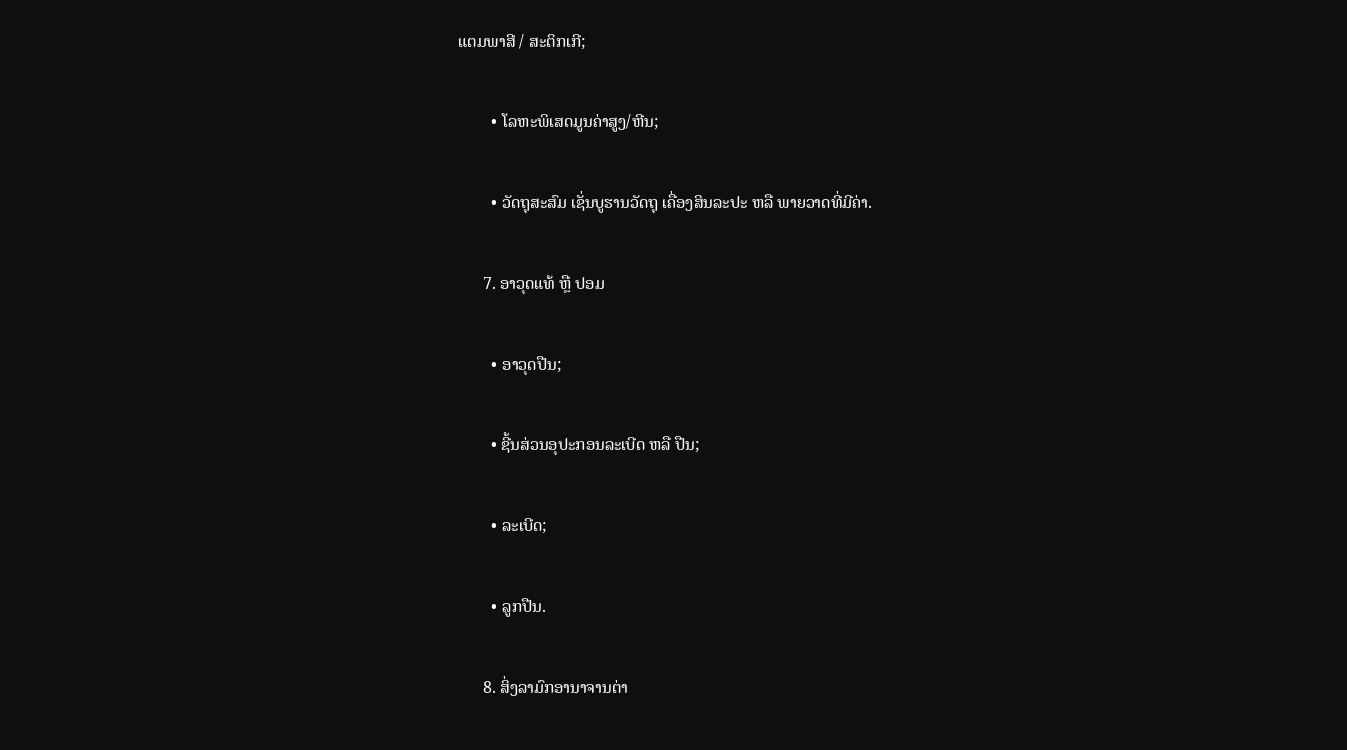ແຕມພາສີ / ສະຕິກເກີ;

        • ໂລຫະພິເສດມູນຄ່າສູງ/ຫີນ;

        • ວັດຖຸສະສົມ ເຊັ່ນບູຮານວັດຖຸ ເຄື່ອງສິນລະປະ ຫລື ພາຍວາດທີ່ມີຄ່າ.

      7. ອາວຸດແທ້ ຫຼື ປອມ

        • ອາວຸດປືນ;

        • ຊີ້ນສ່ວນອຸປະກອນລະເບີດ ຫລື ປືນ;

        • ລະເບີດ;

        • ລູກປືນ.

      8. ສິ່ງລາມົກອານາຈານຕ່າ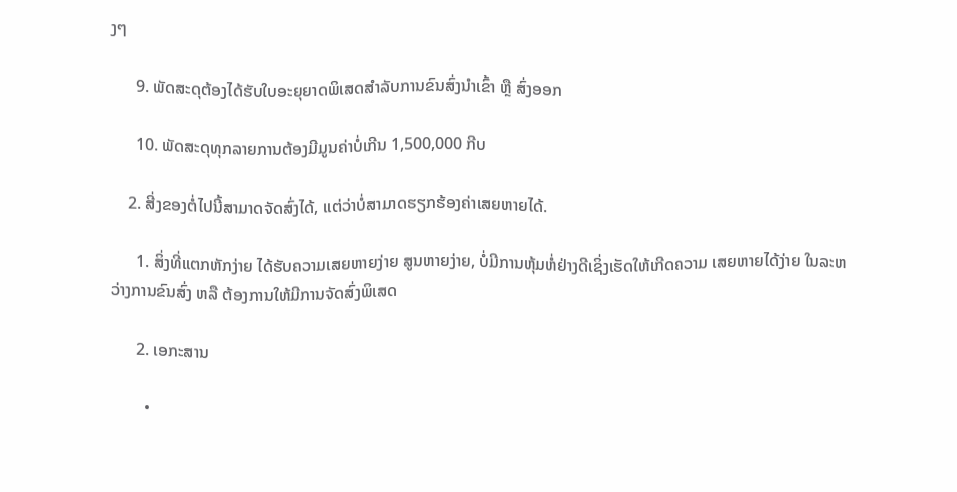ງໆ

      9. ພັດສະດຸຕ້ອງໄດ້ຮັບໃບອະຍຸຍາດພິເສດສຳລັບການຂົນສົ່ງນຳເຂົ້າ ຫຼື ສົ່ງອອກ

      10. ພັດສະດຸທຸກລາຍການຕ້ອງມີມູນຄ່າບໍ່ເກີນ 1,500,000 ກີບ

    2. ສີ່ງຂອງຕໍ່ໄປນີ້ສາມາດຈັດສົ່ງໄດ້, ແຕ່ວ່າບໍ່ສາມາດຮຽກຮ້ອງຄ່າເສຍຫາຍໄດ້.

      1. ສິ່ງທີ່ແຕກຫັກງ່າຍ ໄດ້ຮັບຄວາມເສຍຫາຍງ່າຍ ສູນຫາຍງ່າຍ, ບໍ່ມີການຫຸ້ມຫໍ່ຢ່າງດີເຊິ່ງເຮັດໃຫ້ເກີດຄວາມ ເສຍຫາຍໄດ້ງ່າຍ ໃນລະຫວ່າງການຂົນສົ່ງ ຫລື ຕ້ອງການໃຫ້ມີການຈັດສົ່ງພິເສດ

      2. ເອກະສານ

        •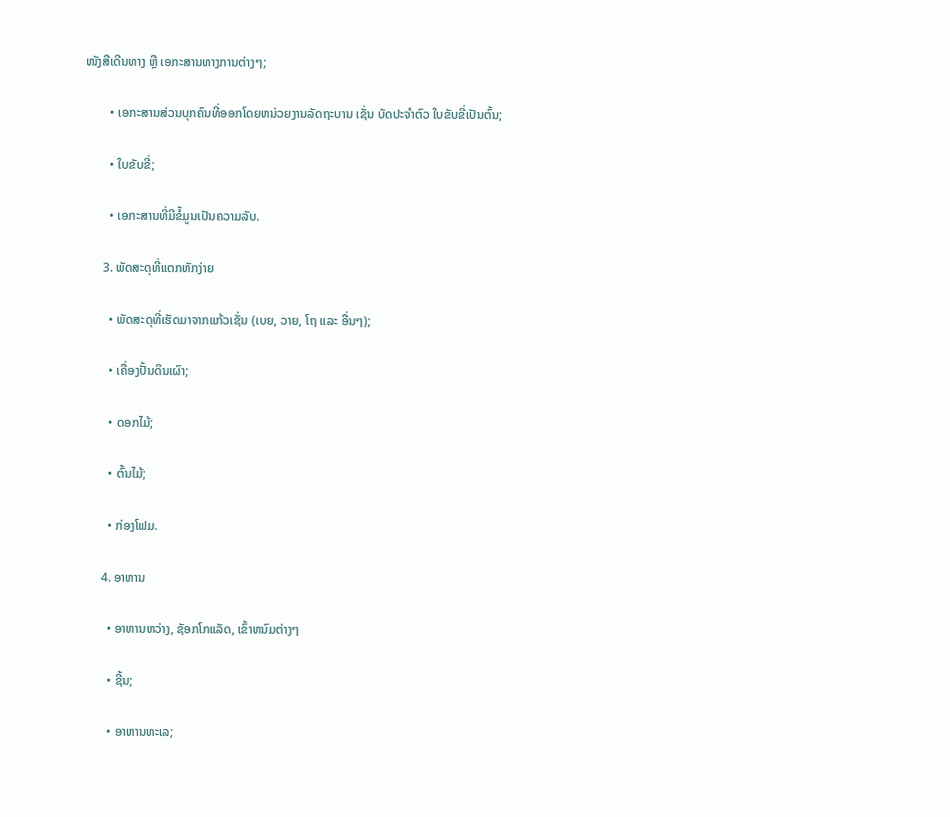ໜັງສືເດີນທາງ ຫຼື ເອກະສານທາງການຕ່າງໆ;

        • ເອກະສານສ່ວນບຸກຄົນທີ່ອອກໂດຍຫນ່ວຍງານລັດຖະບານ ເຊັ່ນ ບັດປະຈຳຕົວ ໃບຂັບຂີ່ເປັນຕົ້ນ;

        • ໃບຂັບຂີ່;

        • ເອກະສານທີ່ມີຂໍ້ມູນເປັນຄວາມລັບ.

      3. ພັດສະດຸທີ່ແຕກຫັກງ່າຍ

        • ພັດສະດຸທີ່ເຮັດມາຈາກແກ້ວເຊັ່ນ (ເບຍ, ວາຍ, ໂຖ ແລະ ອື່ນໆ);

        • ເຄື່ອງປັ້ນດິນເຜົາ;

        • ດອກໄມ້;

        • ຕົ້ນໄມ້;

        • ກ່ອງໂຟມ.

      4. ອາຫານ

        • ອາຫານຫວ່າງ, ຊັອກໂກແລັດ, ເຂົ້າຫນົມຕ່າງໆ

        • ຊີ້ນ;

        • ອາຫານທະເລ;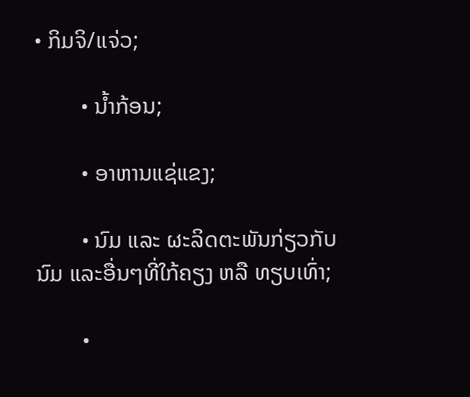• ກິມຈິ/ແຈ່ວ;

        • ນໍ້າກ້ອນ;

        • ອາຫານແຊ່ແຂງ;

        • ນົມ ແລະ ຜະລິດຕະພັນກ່ຽວກັບນົມ ແລະອື່ນໆທີ່ໃກ້ຄຽງ ຫລື ທຽບເທົ່າ;

        •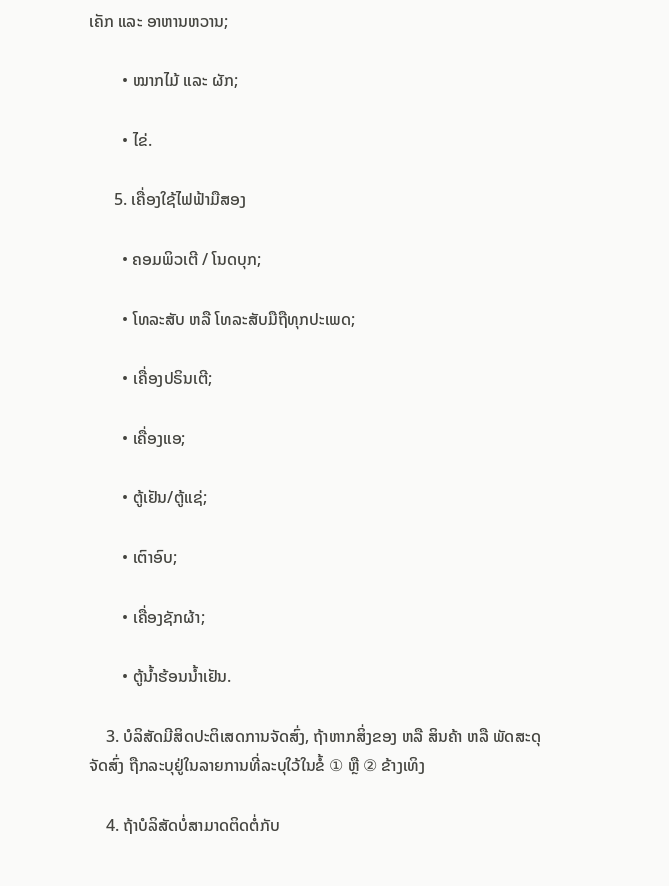ເຄັກ ແລະ ອາຫານຫວານ;

        • ໝາກໄມ້ ແລະ ຜັກ;

        • ໄຂ່.

      5. ເຄື່ອງໃຊ້ໄຟຟ້າມືສອງ

        • ຄອມພິວເຕີ / ໂນດບຸກ;

        • ໂທລະສັບ ຫລື ໂທລະສັບມືຖືທຸກປະເພດ;

        • ເຄື່ອງປຣິນເຕີ;

        • ເຄື່ອງແອ;

        • ຕູ້ເຢັນ/ຕູ້ແຊ່;

        • ເຕົາອົບ;

        • ເຄື່ອງຊັກຜ້າ;

        • ຕູ້ນໍ້າຮ້ອນນໍ້າເຢັນ.

    3. ບໍລິສັດມີສິດປະຕິເສດການຈັດສົ່ງ, ຖ້າຫາກສິ່ງຂອງ ຫລື ສິນຄ້າ ຫລື ພັດສະດຸ ຈັດສົ່ງ ຖືກລະບຸຢູ່ໃນລາຍການທີ່ລະບຸໃວ້ໃນຂໍ້ ① ຫຼື ② ຂ້າງເທິງ

    4. ຖ້າບໍລິສັດບໍ່ສາມາດຕິດຕໍ່ກັບ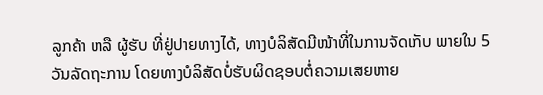ລູກຄ້າ ຫລື ຜູ້ຮັບ ທີ່ຢູ່ປາຍທາງໄດ້, ທາງບໍລິສັດມີໜ້າທີ່ໃນການຈັດເກັບ ພາຍໃນ 5 ວັນລັດຖະການ ໂດຍທາງບໍລິສັດບໍ່ຮັບຜິດຊອບຕໍ່ຄວາມເສຍຫາຍ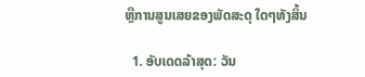ຫຼືການສູນເສຍຂອງພັດສະດຸ ໃດໆທັງສິ້ນ

  1. ອັບເດດລ້າສຸດ: ວັນ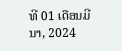ທີ 01 ເດືອນມີນາ, 2024